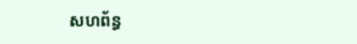សហព័ន្ធ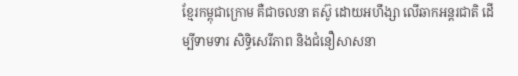ខ្មែរកម្ពុជាក្រោម គឺជាចលនា តស៊ូ ដោយអហឹង្សា លើឆាកអន្តរជាតិ ដើម្បីទាមទារ សិទ្ធិសេរីភាព និងជំនឿសាសនា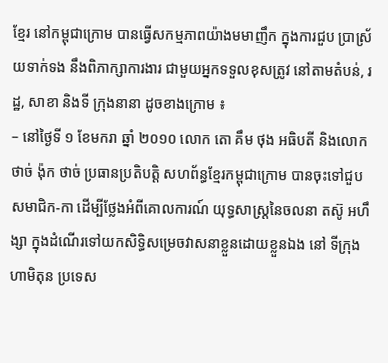ខ្មែរ នៅកម្ពុជាក្រោម បានធ្វើសកម្មភាពយ៉ាងមមាញឹក ក្នុងការជួប ប្រាស្រ័យទាក់ទង នឹងពិភាក្សាការងារ ជាមួយអ្នកទទួលខុសត្រូវ នៅតាមតំបន់, រដ្ឋ, សាខា និងទី ក្រុងនានា ដូចខាងក្រោម ៖
– នៅថ្ងៃទី ១ ខែមករា ឆ្នាំ ២០១០ លោក តោ គឹម ថុង អធិបតី និងលោក ថាច់ ង៉ុក ថាច់ ប្រធានប្រតិបត្តិ សហព័ន្ធខ្មែរកម្ពុជាក្រោម បានចុះទៅជួបសមាជិក-កា ដើម្បីថ្លែងអំពីគោលការណ៍ យុទ្ធសាស្រ្តនៃចលនា តស៊ូ អហឹង្សា ក្នុងដំណើរទៅយកសិទ្ធិសម្រេចវាសនាខ្លួនដោយខ្លួនឯង នៅ ទីក្រុងហាមិតុន ប្រទេស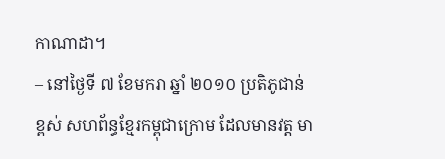កាណាដា។
– នៅថ្ងៃទី ៧ ខែមករា ឆ្នាំ ២០១០ ប្រតិភូជាន់ខ្ពស់ សហព័ន្ធខ្មែរកម្ពុជាក្រោម ដែលមានវត្ត មា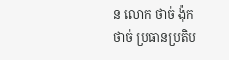ន លោក ថាច់ ង៉ុក ថាច់ ប្រធានប្រតិប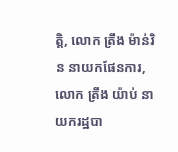ត្តិ, លោក ត្រឹង ម៉ាន់រិន នាយកផែនការ, លោក ត្រឹង យ៉ាប់ នាយករដ្ឋបា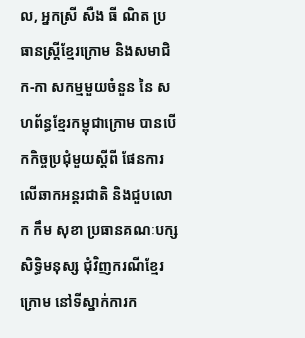ល, អ្នកស្រី សឺង ធី ណិត ប្រធានស្រ្តីខ្មែរក្រោម និងសមាជិក-កា សកម្មមួយចំនួន នៃ សហព័ន្ធខ្មែរកម្ពុជាក្រោម បានបើកកិច្ចប្រជុំមួយស្តីពី ផែនការលើឆាកអន្តរជាតិ និងជួបលោក កឹម សុខា ប្រធានគណៈបក្សសិទ្ធិមនុស្ស ជុំវិញករណីខ្មែរក្រោម នៅទីស្នាក់ការក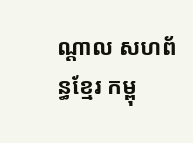ណ្តាល សហព័ន្ធខ្មែរ កម្ពុ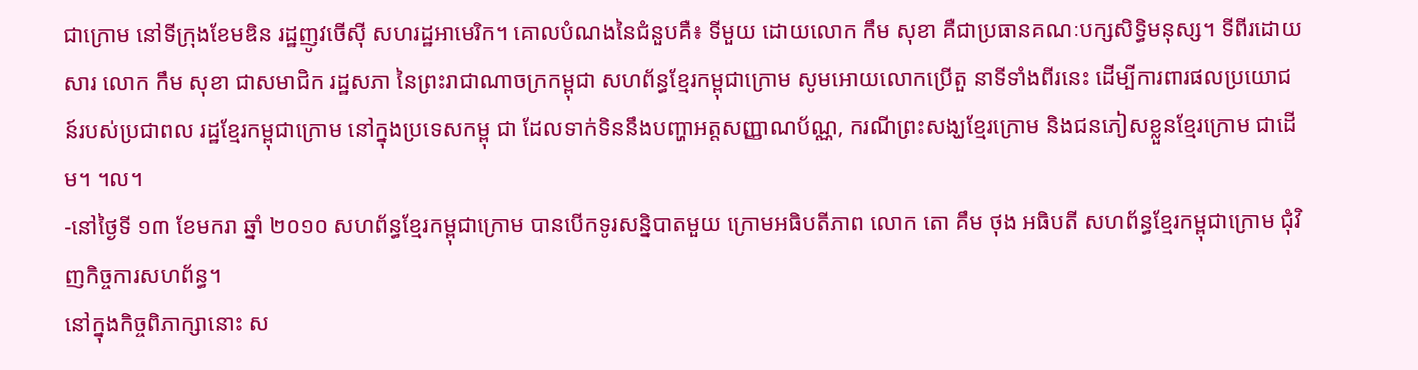ជាក្រោម នៅទីក្រុងខែមឌិន រដ្ឋញូវចើស៊ី សហរដ្ឋអាមេរិក។ គោលបំណងនៃជំនួបគឺ៖ ទីមួយ ដោយលោក កឹម សុខា គឺជាប្រធានគណៈបក្សសិទ្ធិមនុស្ស។ ទីពីរដោយសារ លោក កឹម សុខា ជាសមាជិក រដ្ឋសភា នៃព្រះរាជាណាចក្រកម្ពុជា សហព័ន្ធខ្មែរកម្ពុជាក្រោម សូមអោយលោកប្រើតួ នាទីទាំងពីរនេះ ដើម្បីការពារផលប្រយោជន៍របស់ប្រជាពល រដ្ឋខ្មែរកម្ពុជាក្រោម នៅក្នុងប្រទេសកម្ពុ ជា ដែលទាក់ទិននឹងបញ្ហាអត្តសញ្ញាណប័ណ្ណ, ករណីព្រះសង្ឃខ្មែរក្រោម និងជនភៀសខ្លួនខ្មែរក្រោម ជាដើម។ ។ល។
-នៅថ្ងៃទី ១៣ ខែមករា ឆ្នាំ ២០១០ សហព័ន្ធខ្មែរកម្ពុជាក្រោម បានបើកទូរសន្និបាតមួយ ក្រោមអធិបតីភាព លោក តោ គឹម ថុង អធិបតី សហព័ន្ធខ្មែរកម្ពុជាក្រោម ជុំវិញកិច្ចការសហព័ន្ធ។
នៅក្នុងកិច្ចពិភាក្សានោះ ស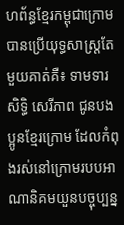ហព័ន្ធខ្មែរកម្ពុជាក្រោម បានប្រើយុទ្ធសាស្រ្តតែមួយគាត់គឺ៖ ទាមទារសិទ្ធិ សេរីភាព ជូនបងប្អូនខ្មែរក្រោម ដែលកំពុងរស់នៅក្រោមរបបអាណានិគមយួនបច្ចុប្បន្ន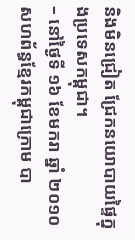និងមិនជ្រៀត ជ្រែកនយោបាយផ្ទៃក្នុងប្រទេសកម្ពុជា។
– នៅថ្ងៃទី ១៦ ខែមករា ឆ្នាំ ២០១០ សហព័ន្ធខ្មែរកម្ពុជាក្រោម បា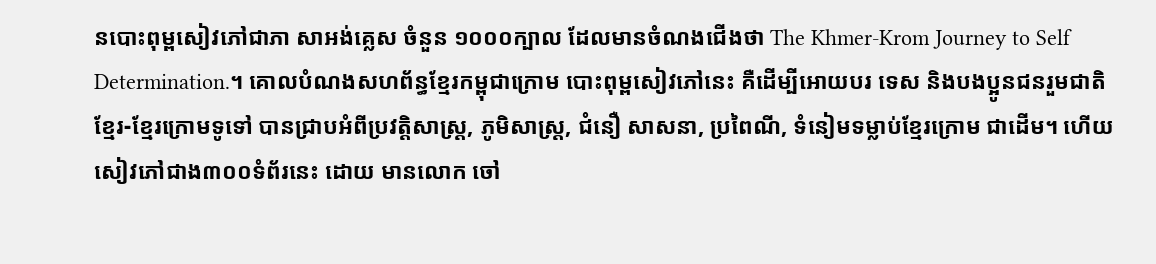នបោះពុម្ពសៀវភៅជាភា សាអង់គ្លេស ចំនួន ១០០០ក្បាល ដែលមានចំណងជើងថា The Khmer-Krom Journey to Self Determination.។ គោលបំណងសហព័ន្ធខ្មែរកម្ពុជាក្រោម បោះពុម្ពសៀវភៅនេះ គឺដើម្បីអោយបរ ទេស និងបងប្អូនជនរួមជាតិខ្មែរ-ខ្មែរក្រោមទូទៅ បានជ្រាបអំពីប្រវត្តិសាស្រ្ត, ភូមិសាស្រ្ត, ជំនឿ សាសនា, ប្រពៃណី, ទំនៀមទម្លាប់ខ្មែរក្រោម ជាដើម។ ហើយសៀវភៅជាង៣០០ទំព័រនេះ ដោយ មានលោក ចៅ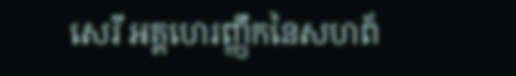សេរី អគ្គហេរញ្ញឹកនៃសហព័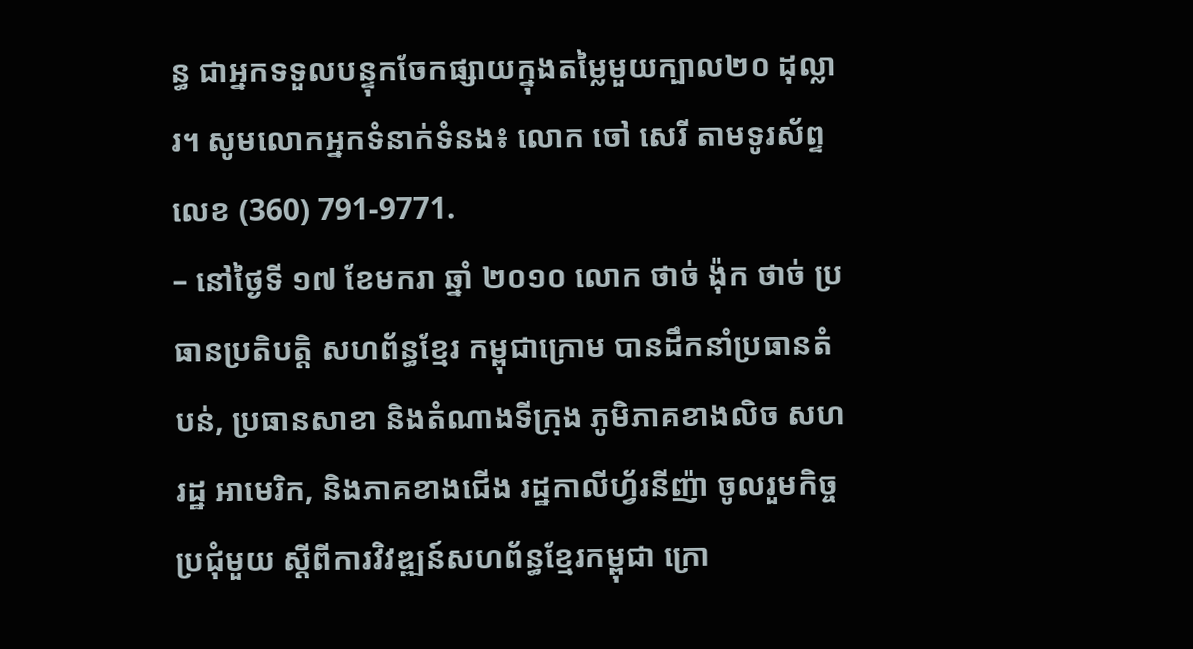ន្ធ ជាអ្នកទទួលបន្ទុកចែកផ្សាយក្នុងតម្លៃមួយក្បាល២០ ដុល្លារ។ សូមលោកអ្នកទំនាក់ទំនង៖ លោក ចៅ សេរី តាមទូរស័ព្ទលេខ (360) 791-9771.
– នៅថ្ងៃទី ១៧ ខែមករា ឆ្នាំ ២០១០ លោក ថាច់ ង៉ុក ថាច់ ប្រធានប្រតិបត្តិ សហព័ន្ធខ្មែរ កម្ពុជាក្រោម បានដឹកនាំប្រធានតំបន់, ប្រធានសាខា និងតំណាងទីក្រុង ភូមិភាគខាងលិច សហរដ្ឋ អាមេរិក, និងភាគខាងជើង រដ្ឋកាលីហ្វ័រនីញ៉ា ចូលរួមកិច្ចប្រជុំមួយ ស្តីពីការវិវឌ្ឍន៍សហព័ន្ធខ្មែរកម្ពុជា ក្រោ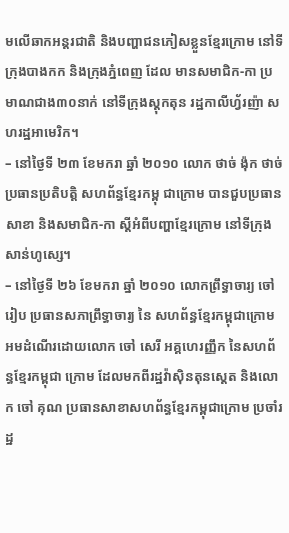មលើឆាកអន្តរជាតិ និងបញ្ហាជនភៀសខ្លួនខ្មែរក្រោម នៅទីក្រុងបាងកក និងក្រុងភ្នំពេញ ដែល មានសមាជិក-កា ប្រមាណជាង៣០នាក់ នៅទីក្រុងស្តុកតុន រដ្ឋកាលីហ្វ័រញ៉ា សហរដ្ឋអាមេរិក។
– នៅថ្ងៃទី ២៣ ខែមករា ឆ្នាំ ២០១០ លោក ថាច់ ង៉ុក ថាច់ ប្រធានប្រតិបត្តិ សហព័ន្ធខ្មែរកម្ពុ ជាក្រោម បានជួបប្រធានសាខា និងសមាជិក-កា ស្តីអំពីបញ្ហាខ្មែរក្រោម នៅទីក្រុងសាន់ហូស្សេ។
– នៅថ្ងៃទី ២៦ ខែមករា ឆ្នាំ ២០១០ លោកព្រឹទ្ធាចារ្យ ចៅ រៀប ប្រធានសភាព្រឹទ្ធាចារ្យ នៃ សហព័ន្ធខ្មែរកម្ពុជាក្រោម អមដំណើរដោយលោក ចៅ សេរី អគ្គហេរញ្ញឹក នៃសហព័ន្ធខ្មែរកម្ពុជា ក្រោម ដែលមកពីរដ្ឋវ៉ាស៊ិនតុនស្តេត និងលោក ចៅ គុណ ប្រធានសាខាសហព័ន្ធខ្មែរកម្ពុជាក្រោម ប្រចាំរដ្ឋ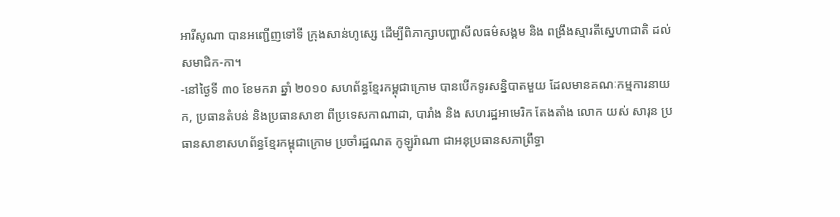អារីសូណា បានអញ្ជើញទៅទី ក្រុងសាន់ហូស្សេ ដើម្បីពិភាក្សាបញ្ហាសីលធម៌សង្គម និង ពង្រឹងស្មារតីស្នេហាជាតិ ដល់សមាជិក-កា។
-នៅថ្ងៃទី ៣០ ខែមករា ឆ្នាំ ២០១០ សហព័ន្ធខ្មែរកម្ពុជាក្រោម បានបើកទូរសន្និបាតមួយ ដែលមានគណៈកម្មការនាយក, ប្រធានតំបន់ និងប្រធានសាខា ពីប្រទេសកាណាដា, បារាំង និង សហរដ្ឋអាមេរិក តែងតាំង លោក យស់ សារុន ប្រធានសាខាសហព័ន្ធខ្មែរកម្ពុជាក្រោម ប្រចាំរដ្ឋណត កូឡូរ៉ាណា ជាអនុប្រធានសភាព្រឹទ្ធា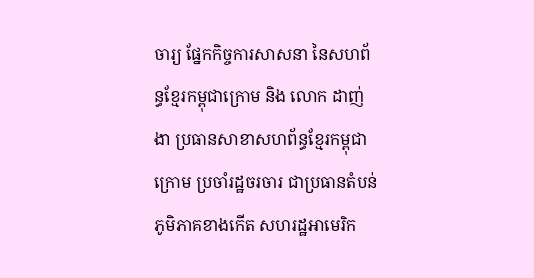ចារ្យ ផ្នែកកិច្ចការសាសនា នៃសហព័ន្ធខ្មែរកម្ពុជាក្រោម និង លោក ដាញ់ ងា ប្រធានសាខាសហព័ន្ធខ្មែរកម្ពុជាក្រោម ប្រចាំរដ្ឋចរចារ ជាប្រធានតំបន់ភូមិភាគខាងកើត សហរដ្ឋអាមេរិក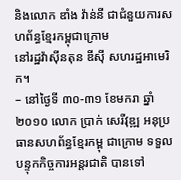និងលោក ឌាំង វ៉ាន់នី ជាជំនួយការសហព័ន្ធខ្មែរកម្ពុជាក្រោម
នៅរដ្ឋវ៉ាស៊ីនតុន ឌីស៊ី សហរដ្ឋអាមេរិក។
– នៅថ្ងៃទី ៣០-៣១ ខែមករា ឆ្នាំ ២០១០ លោក ប្រាក់ សេរីវុឌ្ឍ អនុប្រធានសហព័ន្ធខ្មែរកម្ពុ ជាក្រោម ទទួលបន្ទុកកិច្ចការអន្តរជាតិ បានទៅ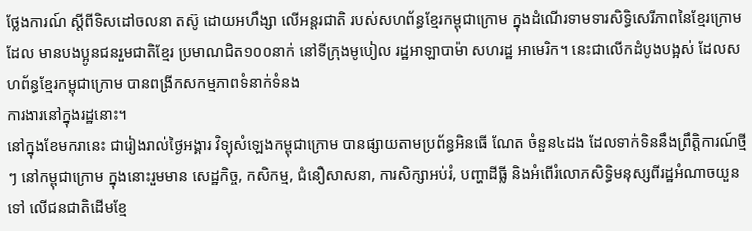ថ្លែងការណ៍ ស្តីពីទិសដៅចលនា តស៊ូ ដោយអហឹង្សា លើអន្តរជាតិ របស់សហព័ន្ធខ្មែរកម្ពុជាក្រោម ក្នុងដំណើរទាមទារសិទ្ធិសេរីភាពនៃខ្មែរក្រោម ដែល មានបងប្អូនជនរួមជាតិខ្មែរ ប្រមាណជិត១០០នាក់ នៅទីក្រុងមូបៀល រដ្ឋអាឡាបាម៉ា សហរដ្ឋ អាមេរិក។ នេះជាលើកដំបូងបង្អស់ ដែលសហព័ន្ធខ្មែរកម្ពុជាក្រោម បានពង្រីកសកម្មភាពទំនាក់ទំនង
ការងារនៅក្នុងរដ្ឋនោះ។
នៅក្នុងខែមករានេះ ជារៀងរាល់ថ្ងៃអង្គារ វិទ្យុសំឡេងកម្ពុជាក្រោម បានផ្សាយតាមប្រព័ន្ធអិនធើ ណែត ចំនួន៤ដង ដែលទាក់ទិននឹងព្រឹត្តិការណ៍ថ្មីៗ នៅកម្ពុជាក្រោម ក្នុងនោះរួមមាន សេដ្ឋកិច្ច, កសិកម្ម, ជំនឿសាសនា, ការសិក្សាអប់រំ, បញ្ហាដីធ្លី និងអំពើរំលោភសិទ្ធិមនុស្សពីរដ្ឋអំណាចយួន ទៅ លើជនជាតិដើមខ្មែ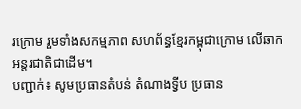រក្រោម រួមទាំងសកម្មភាព សហព័ន្ធខ្មែរកម្ពុជាក្រោម លើឆាកអន្តរជាតិជាដើម។
បញ្ជាក់៖ សូមប្រធានតំបន់ តំណាងទ្វីប ប្រធាន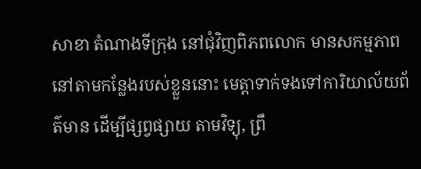សាខា តំណាងទីក្រុង នៅជុំវិញពិភពលោក មានសកម្មភាពនៅតាមកន្លែងរបស់ខ្លួននោះ មេត្តាទាក់ទងទៅការិយាល័យព័ត៌មាន ដើម្បីផ្សព្វផ្សាយ តាមវិទ្យុ, ព្រឹ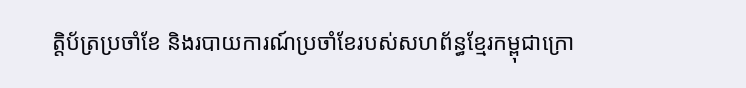ត្តិប័ត្រប្រចាំខែ និងរបាយការណ៍ប្រចាំខែរបស់សហព័ន្ធខ្មែរកម្ពុជាក្រោ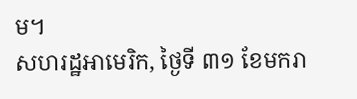ម។
សហរដ្ឋអាមេរិក, ថ្ងៃទី ៣១ ខែមករា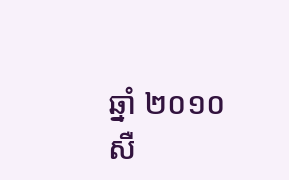ឆ្នាំ ២០១០
សឺ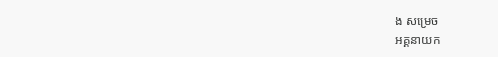ង សម្រេច
អគ្គនាយក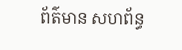ព័ត៌មាន សហព័ន្ធ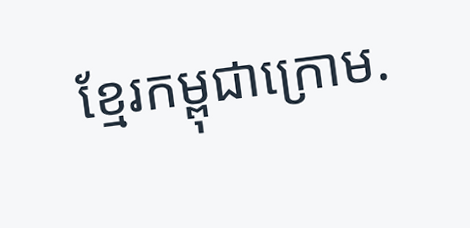ខ្មែរកម្ពុជាក្រោម.